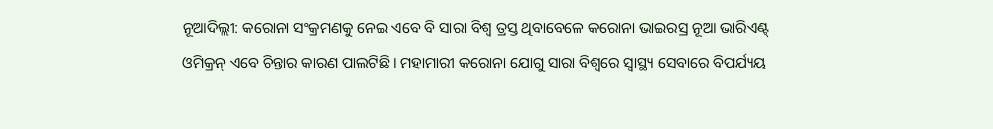ନୂଆଦିଲ୍ଲୀ: କରୋନା ସଂକ୍ରମଣକୁ ନେଇ ଏବେ ବି ସାରା ବିଶ୍ୱ ତ୍ରସ୍ତ ଥିବାବେଳେ କରୋନା ଭାଇରସ୍ର ନୂଆ ଭାରିଏଣ୍ଟ୍ ଓମିକ୍ରନ୍ ଏବେ ଚିନ୍ତାର କାରଣ ପାଲଟିଛି। ମହାମାରୀ କରୋନା ଯୋଗୁ ସାରା ବିଶ୍ୱରେ ସ୍ୱାସ୍ଥ୍ୟ ସେବାରେ ବିପର୍ଯ୍ୟୟ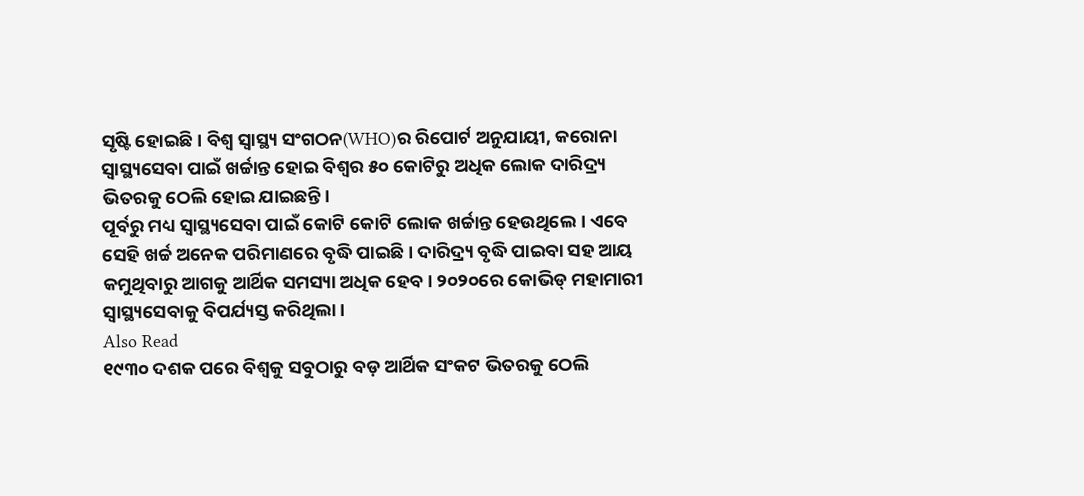ସୃଷ୍ଟି ହୋଇଛି। ବିଶ୍ୱ ସ୍ୱାସ୍ଥ୍ୟ ସଂଗଠନ(WHO)ର ରିପୋର୍ଟ ଅନୁଯାୟୀ, କରୋନା ସ୍ୱାସ୍ଥ୍ୟସେବା ପାଇଁ ଖର୍ଚ୍ଚାନ୍ତ ହୋଇ ବିଶ୍ୱର ୫୦ କୋଟିରୁ ଅଧିକ ଲୋକ ଦାରିଦ୍ର୍ୟ ଭିତରକୁ ଠେଲି ହୋଇ ଯାଇଛନ୍ତି।
ପୂର୍ବରୁ ମଧ୍ୟ ସ୍ୱାସ୍ଥ୍ୟସେବା ପାଇଁ କୋଟି କୋଟି ଲୋକ ଖର୍ଚ୍ଚାନ୍ତ ହେଉଥିଲେ। ଏବେ ସେହି ଖର୍ଚ୍ଚ ଅନେକ ପରିମାଣରେ ବୃଦ୍ଧି ପାଇଛି। ଦାରିଦ୍ର୍ୟ ବୃଦ୍ଧି ପାଇବା ସହ ଆୟ କମୁଥିବାରୁ ଆଗକୁ ଆର୍ଥିକ ସମସ୍ୟା ଅଧିକ ହେବ। ୨୦୨୦ରେ କୋଭିଡ୍ ମହାମାରୀ ସ୍ୱାସ୍ଥ୍ୟସେବାକୁ ବିପର୍ଯ୍ୟସ୍ତ କରିଥିଲା।
Also Read
୧୯୩୦ ଦଶକ ପରେ ବିଶ୍ୱକୁ ସବୁଠାରୁ ବଡ଼ ଆର୍ଥିକ ସଂକଟ ଭିତରକୁ ଠେଲି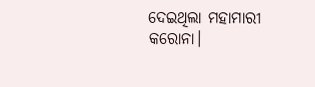ଦେଇଥିଲା ମହାମାରୀ କରୋନା।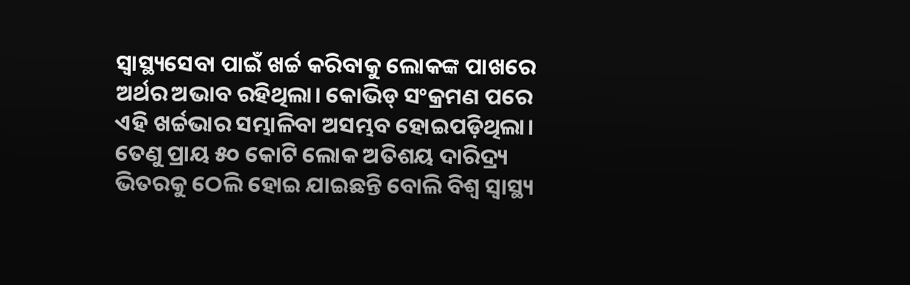ସ୍ୱାସ୍ଥ୍ୟସେବା ପାଇଁ ଖର୍ଚ୍ଚ କରିବାକୁ ଲୋକଙ୍କ ପାଖରେ ଅର୍ଥର ଅଭାବ ରହିଥିଲା। କୋଭିଡ୍ ସଂକ୍ରମଣ ପରେ ଏହି ଖର୍ଚ୍ଚଭାର ସମ୍ଭାଳିବା ଅସମ୍ଭବ ହୋଇପଡ଼ିଥିଲା। ତେଣୁ ପ୍ରାୟ ୫୦ କୋଟି ଲୋକ ଅତିଶୟ ଦାରିଦ୍ର୍ୟ ଭିତରକୁ ଠେଲି ହୋଇ ଯାଇଛନ୍ତି ବୋଲି ବିଶ୍ୱ ସ୍ୱାସ୍ଥ୍ୟ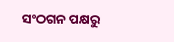ସଂଠଗନ ପକ୍ଷରୁ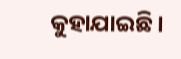କୁହାଯାଇଛି।